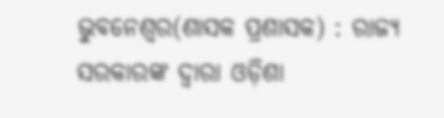ଭୁବନେଶ୍ୱର(ଶାସକ ପ୍ରଶାସକ) : ରାଜ୍ୟ ସରକାରଙ୍କ ଦ୍ୱାରା ଓଡ଼ିଶା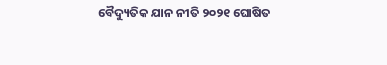ବୈଦ୍ୟୁତିକ ଯାନ ନୀତି ୨୦୨୧ ଘୋଷିତ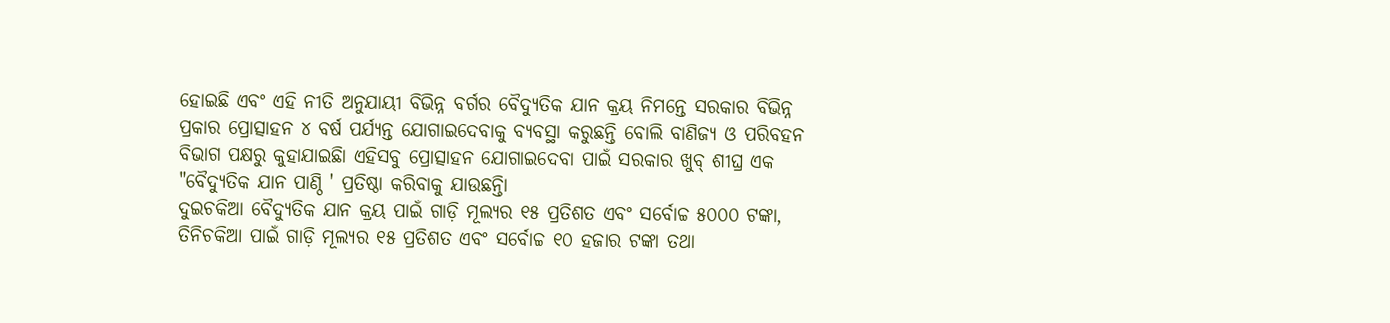ହୋଇଛି ଏବଂ ଏହି ନୀତି ଅନୁଯାୟୀ ବିଭିନ୍ନ ବର୍ଗର ବୈଦ୍ୟୁତିକ ଯାନ କ୍ରୟ ନିମନ୍ତେ ସରକାର ବିଭିନ୍ନ ପ୍ରକାର ପ୍ରୋତ୍ସାହନ ୪ ବର୍ଷ ପର୍ଯ୍ୟନ୍ତ ଯୋଗାଇଦେବାକୁ ବ୍ୟବସ୍ଥା କରୁଛନ୍ତି ବୋଲି ବାଣିଜ୍ୟ ଓ ପରିବହନ ବିଭାଗ ପକ୍ଷରୁ କୁହାଯାଇଛିା ଏହିସବୁ ପ୍ରୋତ୍ସାହନ ଯୋଗାଇଦେବା ପାଇଁ ସରକାର ଖୁବ୍ ଶୀଘ୍ର ଏକ "ବୈଦ୍ୟୁତିକ ଯାନ ପାଣ୍ଠି ' ପ୍ରତିଷ୍ଠା କରିବାକୁ ଯାଉଛନ୍ତିା
ଦୁଇଚକିଆ ବୈଦ୍ୟୁତିକ ଯାନ କ୍ରୟ ପାଇଁ ଗାଡ଼ି ମୂଲ୍ୟର ୧୫ ପ୍ରତିଶତ ଏବଂ ସର୍ବୋଚ୍ଚ ୫୦୦୦ ଟଙ୍କା, ତିନିଚକିଆ ପାଇଁ ଗାଡ଼ି ମୂଲ୍ୟର ୧୫ ପ୍ରତିଶତ ଏବଂ ସର୍ବୋଚ୍ଚ ୧୦ ହଜାର ଟଙ୍କା ତଥା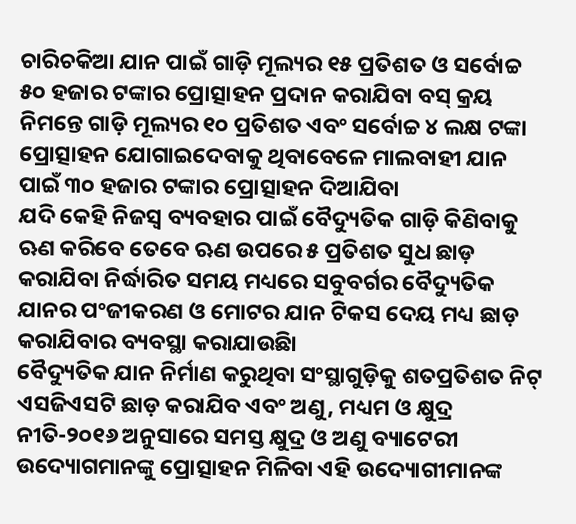ଚାରିଚକିଆ ଯାନ ପାଇଁ ଗାଡ଼ି ମୂଲ୍ୟର ୧୫ ପ୍ରତିଶତ ଓ ସର୍ବୋଚ୍ଚ ୫୦ ହଜାର ଟଙ୍କାର ପ୍ରୋତ୍ସାହନ ପ୍ରଦାନ କରାଯିବା ବସ୍ କ୍ରୟ ନିମନ୍ତେ ଗାଡ଼ି ମୂଲ୍ୟର ୧୦ ପ୍ରତିଶତ ଏବଂ ସର୍ବୋଚ୍ଚ ୪ ଲକ୍ଷ ଟଙ୍କା ପ୍ରୋତ୍ସାହନ ଯୋଗାଇଦେବାକୁ ଥିବାବେଳେ ମାଲବାହୀ ଯାନ ପାଇଁ ୩୦ ହଜାର ଟଙ୍କାର ପ୍ରୋତ୍ସାହନ ଦିଆଯିବା
ଯଦି କେହି ନିଜସ୍ୱ ବ୍ୟବହାର ପାଇଁ ବୈଦ୍ୟୁତିକ ଗାଡ଼ି କିଣିବାକୁ ଋଣ କରିବେ ତେବେ ଋଣ ଉପରେ ୫ ପ୍ରତିଶତ ସୁଧ ଛାଡ଼ କରାଯିବା ନିର୍ଦ୍ଧାରିତ ସମୟ ମଧ୍ୟରେ ସବୁବର୍ଗର ବୈଦ୍ୟୁତିକ ଯାନର ପଂଜୀକରଣ ଓ ମୋଟର ଯାନ ଟିକସ ଦେୟ ମଧ୍ୟ ଛାଡ଼ କରାଯିବାର ବ୍ୟବସ୍ଥା କରାଯାଉଛିା
ବୈଦ୍ୟୁତିକ ଯାନ ନିର୍ମାଣ କରୁଥିବା ସଂସ୍ଥାଗୁଡ଼ିକୁ ଶତପ୍ରତିଶତ ନିଟ୍ ଏସଜିଏସଟି ଛାଡ଼ କରାଯିବ ଏବଂ ଅଣୁ, ମଧ୍ୟମ ଓ କ୍ଷୁଦ୍ର ନୀତି-୨୦୧୬ ଅନୁସାରେ ସମସ୍ତ କ୍ଷୁଦ୍ର ଓ ଅଣୁ ବ୍ୟାଟେରୀ ଉଦ୍ୟୋଗମାନଙ୍କୁ ପ୍ରୋତ୍ସାହନ ମିଳିବା ଏହି ଉଦ୍ୟୋଗୀମାନଙ୍କ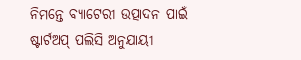ନିମନ୍ତେ ବ୍ୟାଟେରୀ ଉତ୍ପାଦନ ପାଇଁ ଷ୍ଟାର୍ଟଅପ୍ ପଲିସି ଅନୁଯାୟୀ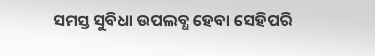ସମସ୍ତ ସୁବିଧା ଉପଲବ୍ଧ ହେବା ସେହିପରି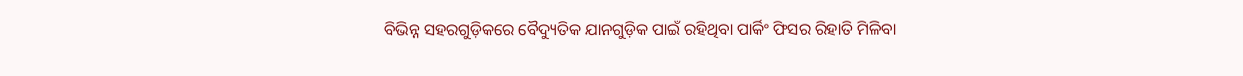ବିଭିନ୍ନ ସହରଗୁଡ଼ିକରେ ବୈଦ୍ୟୁତିକ ଯାନଗୁଡ଼ିକ ପାଇଁ ରହିଥିବା ପାର୍କିଂ ଫିସର ରିହାତି ମିଳିବା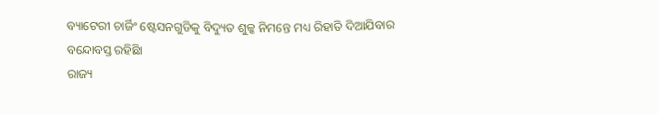ବ୍ୟାଟେରୀ ଚାର୍ଜିଂ ଷ୍ଟେସନଗୁଡିକୁ ବିଦ୍ୟୁତ ଶୁଳ୍କ ନିମନ୍ତେ ମଧ୍ୟ ରିହାତି ଦିଆଯିବାର ବନ୍ଦୋବସ୍ତ ରହିଛିା
ରାଜ୍ୟ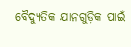ବୈଦ୍ୟୁତିକ ଯାନଗୁଡ଼ିକ ପାଇଁ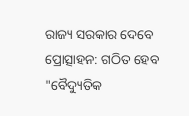ରାଜ୍ୟ ସରକାର ଦେବେ ପ୍ରୋତ୍ସାହନ: ଗଠିତ ହେବ "ବୈଦ୍ୟୁତିକ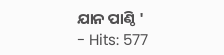ଯାନ ପାଣ୍ଠି '
- Hits: 577